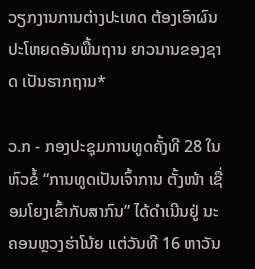ວຽກງານການຕ່າງປະເທດ ຕ້ອງເອົາຜົນປະໂຫຍດອັນພື້ນຖານ ຍາວນານຂອງຊາດ ເປັນຮາກຖານ*

ວ.ກ - ກອງປະຊຸມການທູດຄັ້ງທີ 28 ໃນຫົວຂໍ້ “ການທູດເປັນເຈົ້າການ ຕັ້ງໜ້າ ເຊື່ອມໂຍງເຂົ້າກັບສາກົນ” ໄດ້ດຳເນີນຢູ່ ນະຄອນຫຼວງຮ່າໂນ້ຍ ແຕ່ວັນທີ 16 ຫາວັນ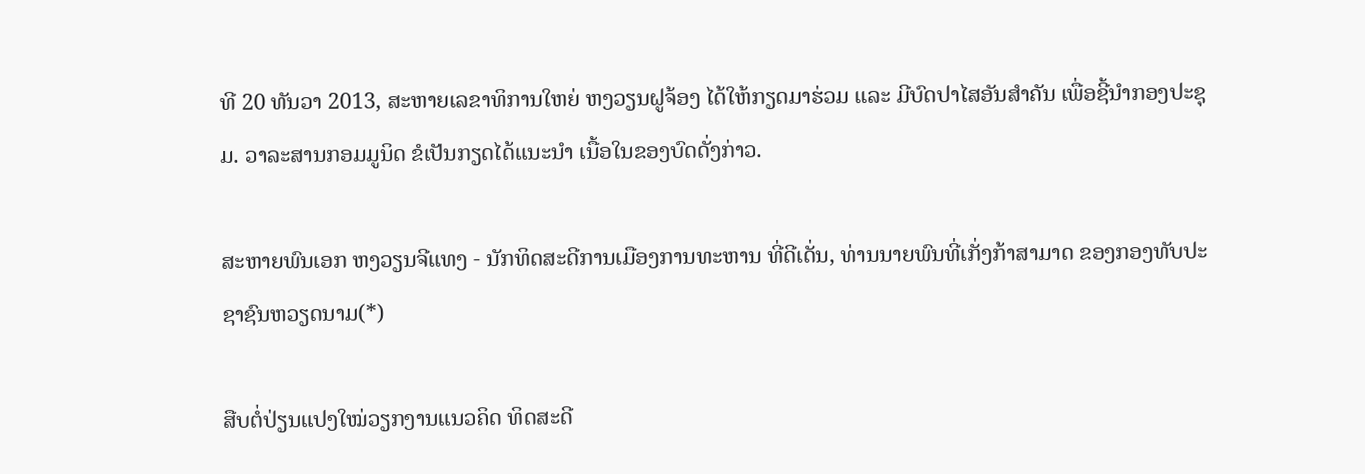ທີ 20 ທັນວາ 2013, ສະຫາຍເລຂາທິການໃຫຍ່ ຫງວຽນຝູຈ້ອງ ໄດ້ໃຫ້ກຽດມາຮ່ວມ ແລະ ມີບົດປາໄສອັນສຳຄັນ ເພື່ອຊີ້ນຳກອງປະຊຸມ. ວາລະສານກອມມູນິດ ຂໍເປັນກຽດໄດ້ແນະນຳ ເນື້ອໃນຂອງບົດດັ່ງກ່າວ.

ສະຫາຍພົນເອກ ຫງວຽນຈີແທງ - ນັກທິດສະດີການເມືອງການທະຫານ ທີ່ດີເດັ່ນ, ທ່ານນາຍພົນທີ່ເກັ່ງກ້າສາມາດ ຂອງກອງທັບປະຊາຊົນຫວຽດນາມ(*)

ສືບຕໍ່ປ່ຽນແປງໃໝ່ວຽກງານແນວຄິດ ທິດສະດີ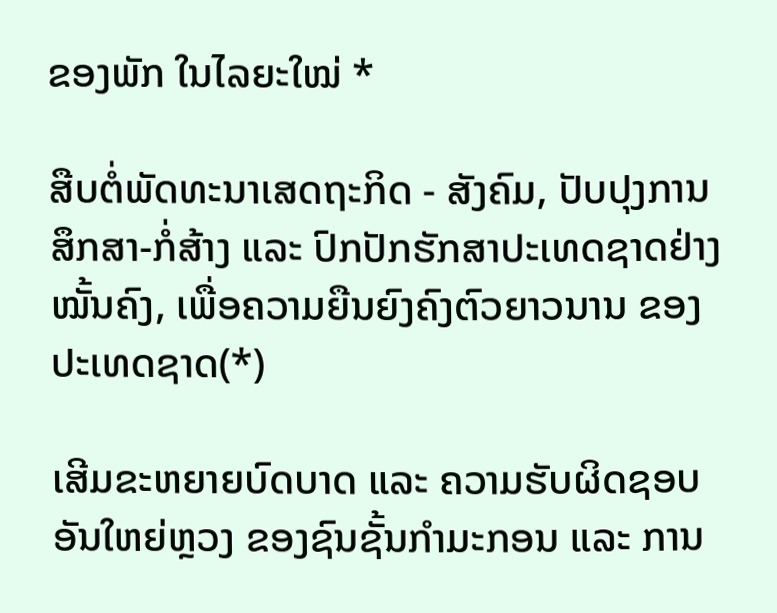ຂອງພັກ ໃນໄລຍະໃໝ່ *

ສືບຕໍ່ພັດທະນາເສດຖະກິດ - ສັງຄົມ, ປັບປຸງການສຶກສາ-ກໍ່ສ້າງ ແລະ ປົກປັກຮັກສາປະເທດຊາດຢ່າງໝັ້ນຄົງ, ເພື່ອຄວາມຍືນຍົງຄົງຕົວຍາວນານ ຂອງປະເທດຊາດ(*)

ເສີມຂະຫຍາຍບົດບາດ ແລະ ຄວາມຮັບຜິດຊອບ ອັນໃຫຍ່ຫຼວງ ຂອງຊົນຊັ້ນກຳມະກອນ ແລະ ການ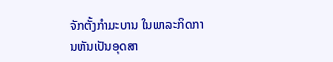ຈັກຕັ້ງກຳມະບານ ໃນພາລະກິດການຫັນເປັນອຸດສາ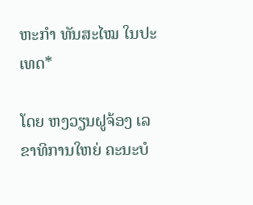ຫະກຳ ທັນສະໄໝ ໃນປະເທດ*

ໂດຍ ຫງວຽນຝູຈ້ອງ ເລຂາທິການໃຫຍ່ ຄະນະບໍ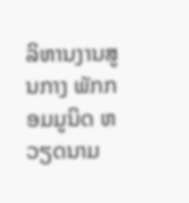ລິຫານງານສູນກາງ ພັກກອມມູນິດ ຫວຽດນາມ